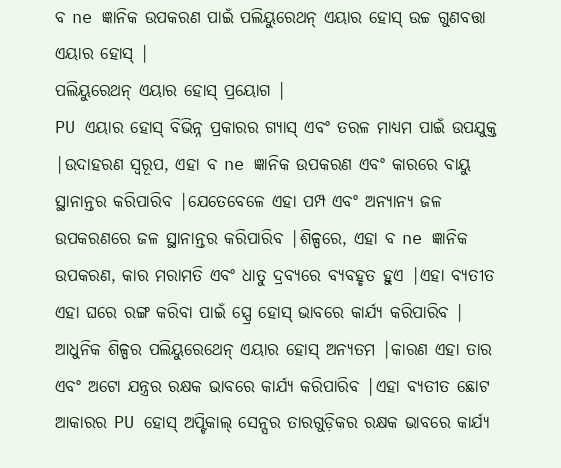ବ ne ଜ୍ଞାନିକ ଉପକରଣ ପାଇଁ ପଲିୟୁରେଥନ୍ ଏୟାର ହୋସ୍ ଉଚ୍ଚ ଗୁଣବତ୍ତା ଏୟାର ହୋସ୍ |
ପଲିୟୁରେଥନ୍ ଏୟାର ହୋସ୍ ପ୍ରୟୋଗ |
PU ଏୟାର ହୋସ୍ ବିଭିନ୍ନ ପ୍ରକାରର ଗ୍ୟାସ୍ ଏବଂ ତରଳ ମାଧ୍ୟମ ପାଇଁ ଉପଯୁକ୍ତ |ଉଦାହରଣ ସ୍ୱରୂପ, ଏହା ବ ne ଜ୍ଞାନିକ ଉପକରଣ ଏବଂ କାରରେ ବାୟୁ ସ୍ଥାନାନ୍ତର କରିପାରିବ |ଯେତେବେଳେ ଏହା ପମ୍ପ ଏବଂ ଅନ୍ୟାନ୍ୟ ଜଳ ଉପକରଣରେ ଜଳ ସ୍ଥାନାନ୍ତର କରିପାରିବ |ଶିଳ୍ପରେ, ଏହା ବ ne ଜ୍ଞାନିକ ଉପକରଣ, କାର ମରାମତି ଏବଂ ଧାତୁ ଦ୍ରବ୍ୟରେ ବ୍ୟବହୃତ ହୁଏ |ଏହା ବ୍ୟତୀତ ଏହା ଘରେ ରଙ୍ଗ କରିବା ପାଇଁ ସ୍ପ୍ରେ ହୋସ୍ ଭାବରେ କାର୍ଯ୍ୟ କରିପାରିବ |
ଆଧୁନିକ ଶିଳ୍ପର ପଲିୟୁରେଥେନ୍ ଏୟାର ହୋସ୍ ଅନ୍ୟତମ |କାରଣ ଏହା ତାର ଏବଂ ଅଟୋ ଯନ୍ତ୍ରର ରକ୍ଷକ ଭାବରେ କାର୍ଯ୍ୟ କରିପାରିବ |ଏହା ବ୍ୟତୀତ ଛୋଟ ଆକାରର PU ହୋସ୍ ଅପ୍ଟିକାଲ୍ ସେନ୍ସର ତାରଗୁଡ଼ିକର ରକ୍ଷକ ଭାବରେ କାର୍ଯ୍ୟ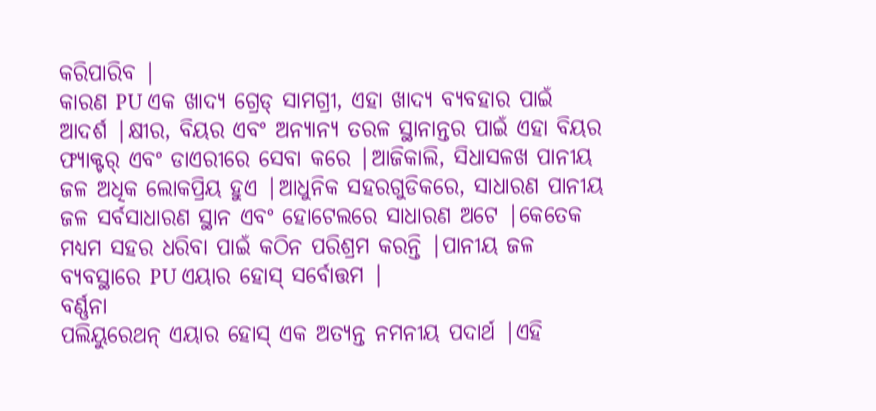କରିପାରିବ |
କାରଣ PU ଏକ ଖାଦ୍ୟ ଗ୍ରେଡ୍ ସାମଗ୍ରୀ, ଏହା ଖାଦ୍ୟ ବ୍ୟବହାର ପାଇଁ ଆଦର୍ଶ |କ୍ଷୀର, ବିୟର ଏବଂ ଅନ୍ୟାନ୍ୟ ତରଳ ସ୍ଥାନାନ୍ତର ପାଇଁ ଏହା ବିୟର ଫ୍ୟାକ୍ଟର୍ ଏବଂ ଡାଏରୀରେ ସେବା କରେ |ଆଜିକାଲି, ସିଧାସଳଖ ପାନୀୟ ଜଳ ଅଧିକ ଲୋକପ୍ରିୟ ହୁଏ |ଆଧୁନିକ ସହରଗୁଡିକରେ, ସାଧାରଣ ପାନୀୟ ଜଳ ସର୍ବସାଧାରଣ ସ୍ଥାନ ଏବଂ ହୋଟେଲରେ ସାଧାରଣ ଅଟେ |କେତେକ ମଧ୍ୟମ ସହର ଧରିବା ପାଇଁ କଠିନ ପରିଶ୍ରମ କରନ୍ତି |ପାନୀୟ ଜଳ ବ୍ୟବସ୍ଥାରେ PU ଏୟାର ହୋସ୍ ସର୍ବୋତ୍ତମ |
ବର୍ଣ୍ଣନା
ପଲିୟୁରେଥନ୍ ଏୟାର ହୋସ୍ ଏକ ଅତ୍ୟନ୍ତ ନମନୀୟ ପଦାର୍ଥ |ଏହି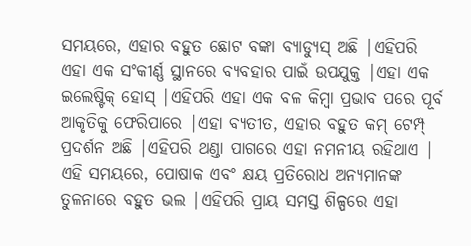ସମୟରେ, ଏହାର ବହୁତ ଛୋଟ ବଙ୍କା ବ୍ୟାଡ୍ୟୁସ୍ ଅଛି |ଏହିପରି ଏହା ଏକ ସଂକୀର୍ଣ୍ଣ ସ୍ଥାନରେ ବ୍ୟବହାର ପାଇଁ ଉପଯୁକ୍ତ |ଏହା ଏକ ଇଲେଷ୍ଟିକ୍ ହୋସ୍ |ଏହିପରି ଏହା ଏକ ବଳ କିମ୍ବା ପ୍ରଭାବ ପରେ ପୂର୍ବ ଆକୃତିକୁ ଫେରିପାରେ |ଏହା ବ୍ୟତୀତ, ଏହାର ବହୁତ କମ୍ ଟେମ୍ପ୍ ପ୍ରଦର୍ଶନ ଅଛି |ଏହିପରି ଥଣ୍ଡା ପାଗରେ ଏହା ନମନୀୟ ରହିଥାଏ |
ଏହି ସମୟରେ, ପୋଷାକ ଏବଂ କ୍ଷୟ ପ୍ରତିରୋଧ ଅନ୍ୟମାନଙ୍କ ତୁଳନାରେ ବହୁତ ଭଲ |ଏହିପରି ପ୍ରାୟ ସମସ୍ତ ଶିଳ୍ପରେ ଏହା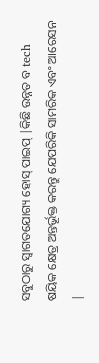ସବୁଠାରୁ ସ୍ୱାଗତଯୋଗ୍ୟ ହୋସ୍ ପାଇପ୍ |କିଛି ଉନ୍ନତ ବ tech ଷୟିକ କ୍ଷେତ୍ର ଅନ୍ତର୍ଭୂକ୍ତ କରନ୍ତୁ ଯେପରିକି ସାମରିକ ଏବଂ ଆରେସନ |